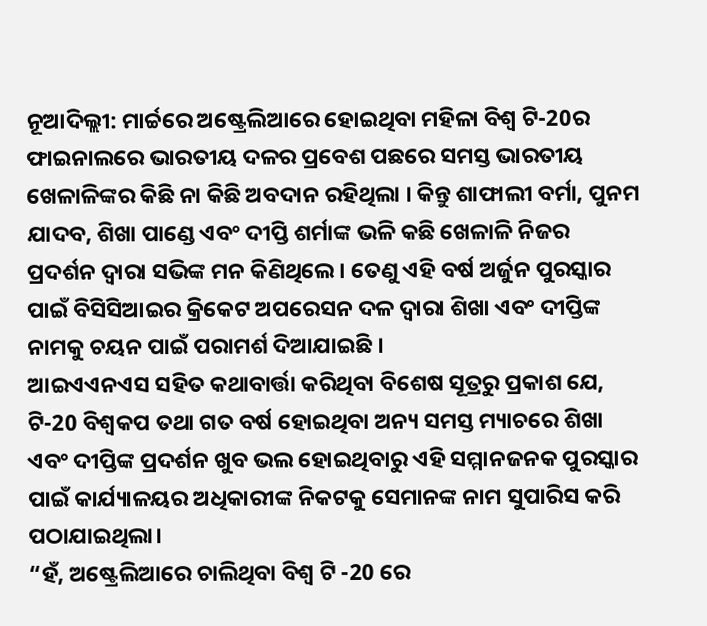ନୂଆଦିଲ୍ଲୀ: ମାର୍ଚ୍ଚରେ ଅଷ୍ଟ୍ରେଲିଆରେ ହୋଇଥିବା ମହିଳା ବିଶ୍ବ ଟି-20ର ଫାଇନାଲରେ ଭାରତୀୟ ଦଳର ପ୍ରବେଶ ପଛରେ ସମସ୍ତ ଭାରତୀୟ ଖେଳାଳିଙ୍କର କିଛି ନା କିଛି ଅବଦାନ ରହିଥିଲା । କିନ୍ତୁ ଶାଫାଲୀ ବର୍ମା, ପୁନମ ଯାଦବ, ଶିଖା ପାଣ୍ଡେ ଏବଂ ଦୀପ୍ତି ଶର୍ମାଙ୍କ ଭଳି କଛି ଖେଳାଳି ନିଜର ପ୍ରଦର୍ଶନ ଦ୍ବାରା ସଭିଙ୍କ ମନ କିଣିଥିଲେ । ତେଣୁ ଏହି ବର୍ଷ ଅର୍ଜୁନ ପୁରସ୍କାର ପାଇଁ ବିସିସିଆଇର କ୍ରିକେଟ ଅପରେସନ ଦଳ ଦ୍ବାରା ଶିଖା ଏବଂ ଦୀପ୍ତିଙ୍କ ନାମକୁ ଚୟନ ପାଇଁ ପରାମର୍ଶ ଦିଆଯାଇଛି ।
ଆଇଏଏନଏସ ସହିତ କଥାବାର୍ତ୍ତା କରିଥିବା ବିଶେଷ ସୂତ୍ରରୁ ପ୍ରକାଶ ଯେ, ଟି-20 ବିଶ୍ବକପ ତଥା ଗତ ବର୍ଷ ହୋଇଥିବା ଅନ୍ୟ ସମସ୍ତ ମ୍ୟାଚରେ ଶିଖା ଏବଂ ଦୀପ୍ତିଙ୍କ ପ୍ରଦର୍ଶନ ଖୁବ ଭଲ ହୋଇଥିବାରୁ ଏହି ସମ୍ମାନଜନକ ପୁରସ୍କାର ପାଇଁ କାର୍ଯ୍ୟାଳୟର ଅଧିକାରୀଙ୍କ ନିକଟକୁ ସେମାନଙ୍କ ନାମ ସୁପାରିସ କରି ପଠାଯାଇଥିଲା।
“ହଁ, ଅଷ୍ଟ୍ରେଲିଆରେ ଚାଲିଥିବା ବିଶ୍ବ ଟି -20 ରେ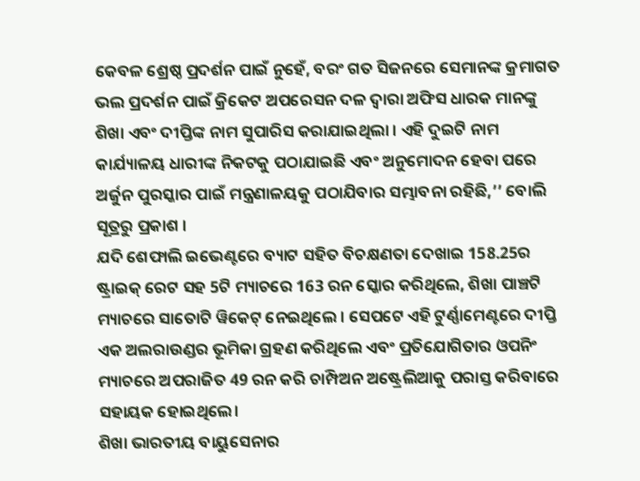କେବଳ ଶ୍ରେଷ୍ଠ ପ୍ରଦର୍ଶନ ପାଇଁ ନୁହେଁ, ବରଂ ଗତ ସିଜନରେ ସେମାନଙ୍କ କ୍ରମାଗତ ଭଲ ପ୍ରଦର୍ଶନ ପାଇଁ କ୍ରିକେଟ ଅପରେସନ ଦଳ ଦ୍ବାରା ଅଫିସ ଧାରକ ମାନଙ୍କୁ ଶିଖା ଏବଂ ଦୀପ୍ତିଙ୍କ ନାମ ସୁପାରିସ କରାଯାଇଥିଲା । ଏହି ଦୁଇଟି ନାମ କାର୍ଯ୍ୟାଳୟ ଧାରୀଙ୍କ ନିକଟକୁ ପଠାଯାଇଛି ଏବଂ ଅନୁମୋଦନ ହେବା ପରେ ଅର୍ଜୁନ ପୁରସ୍କାର ପାଇଁ ମନ୍ତ୍ରଣାଳୟକୁ ପଠାଯିବାର ସମ୍ଭାବନା ରହିଛି,’’ ବୋଲି ସୂତ୍ରରୁ ପ୍ରକାଶ ।
ଯଦି ଶେଫାଲି ଇଭେଣ୍ଟରେ ବ୍ୟାଟ ସହିତ ବିଚକ୍ଷଣତା ଦେଖାଇ 158.25ର ଷ୍ଟ୍ରାଇକ୍ ରେଟ ସହ 5ଟି ମ୍ୟାଚରେ 163 ରନ ସ୍କୋର କରିଥିଲେ, ଶିଖା ପାଞ୍ଚଟି ମ୍ୟାଚରେ ସାତୋଟି ୱିକେଟ୍ ନେଇଥିଲେ । ସେପଟେ ଏହି ଟୁର୍ଣ୍ଣାମେଣ୍ଟରେ ଦୀପ୍ତି ଏକ ଅଲରାଉଣ୍ଡର ଭୂମିକା ଗ୍ରହଣ କରିଥିଲେ ଏବଂ ପ୍ରତିଯୋଗିତାର ଓପନିଂ ମ୍ୟାଚରେ ଅପରାଜିତ 49 ରନ କରି ଚାମ୍ପିଅନ ଅଷ୍ଟ୍ରେଲିଆକୁ ପରାସ୍ତ କରିବାରେ ସହାୟକ ହୋଇଥିଲେ।
ଶିଖା ଭାରତୀୟ ବାୟୁସେନାର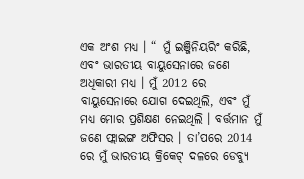ଏକ ଅଂଶ ମଧ୍ୟ । “ ମୁଁ ଇଞ୍ଜିନିୟରିଂ କରିଛି, ଏବଂ ଭାରତୀୟ ବାୟୁସେନାରେ ଜଣେ ଅଧିକାରୀ ମଧ୍ୟ । ମୁଁ 2012 ରେ ବାୟୁସେନାରେ ଯୋଗ ଦେଇଥିଲି, ଏବଂ ମୁଁ ମଧ୍ୟ ମୋର ପ୍ରଶିକ୍ଷଣ ନେଇଥିଲି । ବର୍ତ୍ତମାନ ମୁଁ ଜଣେ ଫ୍ଲାଇଙ୍ଗ ଅଫିସର । ତା’ପରେ 2014 ରେ ମୁଁ ଭାରତୀୟ କ୍ରିକେଟ୍ ଦଳରେ ଡେବ୍ୟୁ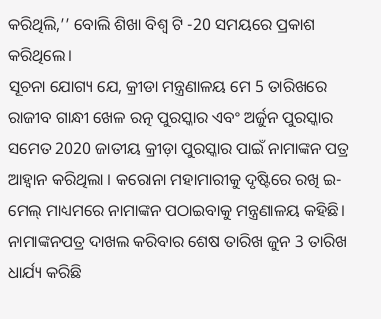କରିଥିଲି,’’ ବୋଲି ଶିଖା ବିଶ୍ବ ଟି -20 ସମୟରେ ପ୍ରକାଶ କରିଥିଲେ।
ସୂଚନା ଯୋଗ୍ୟ ଯେ, କ୍ରୀଡା ମନ୍ତ୍ରଣାଳୟ ମେ 5 ତାରିଖରେ ରାଜୀବ ଗାନ୍ଧୀ ଖେଳ ରତ୍ନ ପୁରସ୍କାର ଏବଂ ଅର୍ଜୁନ ପୁରସ୍କାର ସମେତ 2020 ଜାତୀୟ କ୍ରୀଡ଼ା ପୁରସ୍କାର ପାଇଁ ନାମାଙ୍କନ ପତ୍ର ଆହ୍ବାନ କରିଥିଲା । କରୋନା ମହାମାରୀକୁ ଦୃଷ୍ଟିରେ ରଖି ଇ-ମେଲ୍ ମାଧ୍ୟମରେ ନାମାଙ୍କନ ପଠାଇବାକୁ ମନ୍ତ୍ରଣାଳୟ କହିଛି।
ନାମାଙ୍କନପତ୍ର ଦାଖଲ କରିବାର ଶେଷ ତାରିଖ ଜୁନ 3 ତାରିଖ ଧାର୍ଯ୍ୟ କରିଛି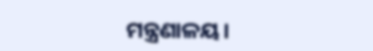ମନ୍ତ୍ରଣାଳୟ।